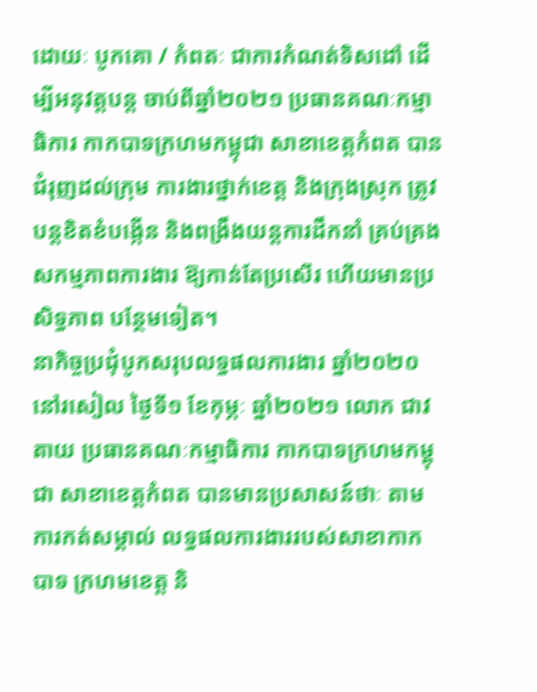ដោយៈ បូកគោ / កំពតៈ ជាការកំណត់ទិសដៅ ដើម្បីអនុវត្តបន្ត ចាប់ពីឆ្នាំ២០២១ ប្រធានគណៈកម្មាធិការ កាកបាទក្រហមកម្ពុជា សាខាខេត្តកំពត បានជំរុញដល់ក្រុម ការងារថ្នាក់ខេត្ត និងក្រុងស្រុក ត្រូវបន្តខិតខំបង្កើន និងពង្រឹងយន្តការដឹកនាំ គ្រប់គ្រងសកម្មភាពការងារ ឱ្យកាន់តែប្រសើរ ហើយមានប្រសិទ្ធភាព បន្ថែមទៀត។
នាកិច្ចប្រជុំបូកសរុបលទ្ធផលការងារ ឆ្នាំ២០២០ នៅរសៀល ថ្ងៃទី១ ខែកុម្ភៈ ឆ្នាំ២០២១ លោក ជាវ តាយ ប្រធានគណៈកម្មាធិការ កាកបាទក្រហមកម្ពុជា សាខាខេត្តកំពត បានមានប្រសាសន៍ថាៈ តាមការកត់សម្គាល់ លទ្ធផលការងាររបស់សាខាកាកបាទ ក្រហមខេត្ត និ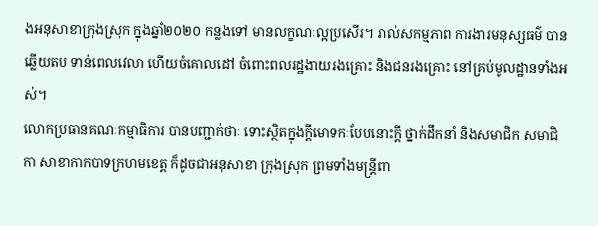ងអនុសាខាក្រុងស្រុក ក្នុងឆ្នាំ២០២០ កន្លងទៅ មានលក្ខណៈល្អប្រសើរ។ រាល់សកម្មភាព ការងារមនុស្សធម៌ បានឆ្លើយតប ទាន់ពេលវេលា ហើយចំគោលដៅ ចំពោះពលរដ្ឋងាយរងគ្រោះ និងជនរងគ្រោះ នៅគ្រប់មូលដ្ឋានទាំងអស់។
លោកប្រធានគណៈកម្មាធិការ បានបញ្ជាក់ថាៈ ទោះស្ថិតក្នុងក្តីមោទកៈបែបនោះក្តី ថ្នាក់ដឹកនាំ និងសមាជិក សមាជិកា សាខាកាកបាទក្រហមខេត្ត ក៏ដូចជាអនុសាខា ក្រុងស្រុក ព្រមទាំងមន្ត្រីពា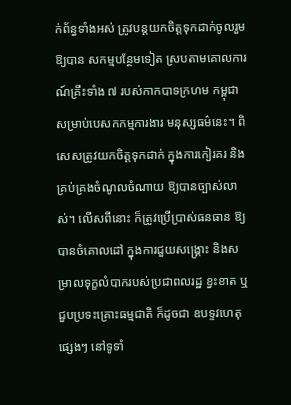ក់ព័ន្ធទាំងអស់ ត្រូវបន្តយកចិត្តទុកដាក់ចូលរួមឱ្យបាន សកម្មបន្ថែមទៀត ស្របតាមគោលការណ៍គ្រឹះទាំង ៧ របស់កាកបាទក្រហម កម្ពុជា សម្រាប់បេសកកម្មការងារ មនុស្សធម៌នេះ។ ពិសេសត្រូវយកចិត្តទុកដាក់ ក្នុងការកៀរគរ និងគ្រប់គ្រងចំណូលចំណាយ ឱ្យបានច្បាស់លាស់។ លើសពីនោះ ក៏ត្រូវប្រើប្រាស់ធនធាន ឱ្យបានចំគោលដៅ ក្នុងការជួយសង្គ្រោះ និងសម្រាលទុក្ខលំបាករបស់ប្រជាពលរដ្ឋ ខ្វះខាត ឬជួបប្រទះគ្រោះធម្មជាតិ ក៏ដូចជា ឧបទ្ទវហេតុផ្សេងៗ នៅទូទាំ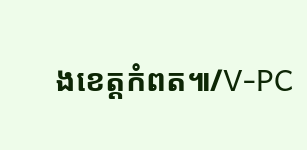ងខេត្តកំពត៕/V-PC